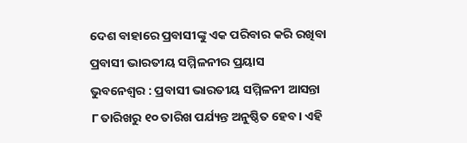ଦେଶ ବାହାରେ ପ୍ରବାସୀଙ୍କୁ ଏକ ପରିବାର କରି ରଖିବା ପ୍ରବାସୀ ଭାରତୀୟ ସମ୍ମିଳନୀର ପ୍ରୟାସ
ଭୁବନେଶ୍ୱର : ପ୍ରବାସୀ ଭାରତୀୟ ସମ୍ମିଳନୀ ଆସନ୍ତା ୮ ତାରିଖରୁ ୧୦ ତାରିଖ ପର୍ଯ୍ୟନ୍ତ ଅନୁଷ୍ଠିତ ହେବ। ଏହି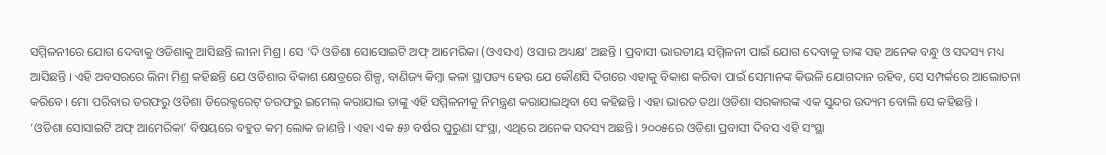ସମ୍ମିଳନୀରେ ଯୋଗ ଦେବାକୁ ଓଡିଶାକୁ ଆସିଛନ୍ତି ଲୀନା ମିଶ୍ର। ସେ ‘ଦି ଓଡିଶା ସୋସୋଇଟି ଅଫ୍ ଆମେରିକା (ଓଏସଏ) ଓସାର ଅଧ୍ୟକ୍ଷ’ ଅଛନ୍ତି । ପ୍ରବାସୀ ଭାରତୀୟ ସମ୍ମିଳନୀ ପାଇଁ ଯୋଗ ଦେବାକୁ ତାଙ୍କ ସହ ଅନେକ ବନ୍ଧୁ ଓ ସଦସ୍ୟ ମଧ୍ୟ ଆସିଛନ୍ତି । ଏହି ଅବସରରେ ଲିନା ମିଶ୍ର କହିଛନ୍ତି ଯେ ଓଡିଶାର ବିକାଶ କ୍ଷେତ୍ରରେ ଶିଳ୍ପ, ବାଣିଜ୍ୟ କିମ୍ବା କଳା ସ୍ଥାପତ୍ୟ ହେଉ ଯେ କୌଣସି ଦିଗରେ ଏହାକୁ ବିକାଶ କରିବା ପାଇଁ ସେମାନଙ୍କ କିଭଳି ଯୋଗଦାନ ରହିବ, ସେ ସମ୍ପର୍କରେ ଆଲୋଚନା କରିବେ। ମୋ ପରିବାର ତରଫରୁ ଓଡିଶା ଡିରେକ୍ଟରେଟ୍ ତରଫରୁ ଇମେଲ୍ କରାଯାଇ ତାଙ୍କୁ ଏହି ସମ୍ମିଳନୀକୁ ନିମନ୍ତ୍ରଣ କରାଯାଇଥିବା ସେ କହିଛନ୍ତି । ଏହା ଭାରତ ତଥା ଓଡିଶା ସରକାରଙ୍କ ଏକ ସୁନ୍ଦର ଉଦ୍ୟମ ବୋଲି ସେ କହିଛନ୍ତି ।
‘ଓଡିଶା ସୋସାଇଟି ଅଫ୍ ଆମେରିକା’ ବିଷୟରେ ବହୁତ କମ୍ ଲୋକ ଜାଣନ୍ତି । ଏହା ଏକ ୫୬ ବର୍ଷର ପୁରୁଣା ସଂସ୍ଥା, ଏଥିରେ ଅନେକ ସଦସ୍ୟ ଅଛନ୍ତି। ୨୦୦୫ରେ ଓଡିଶା ପ୍ରବାସୀ ଦିବସ ଏହି ସଂସ୍ଥା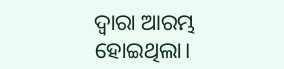ଦ୍ୱାରା ଆରମ୍ଭ ହୋଇଥିଲା।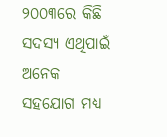୨୦୦୩ରେ କିଛି ସଦସ୍ୟ ଏଥିପାଇଁ ଅନେକ ସହଯୋଗ ମଧ୍ୟ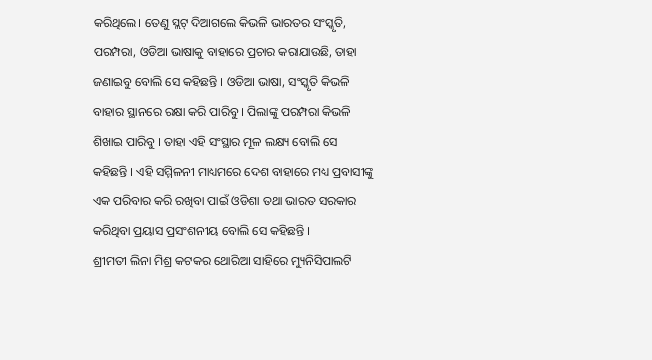କରିଥିଲେ। ତେଣୁ ସ୍ଲଟ୍ ଦିଆଗଲେ କିଭଳି ଭାରତର ସଂସ୍କୃତି, ପରମ୍ପରା, ଓଡିଆ ଭାଷାକୁ ବାହାରେ ପ୍ରଚାର କରାଯାଉଛି, ତାହା ଜଣାଇବୁ ବୋଲି ସେ କହିଛନ୍ତି । ଓଡିଆ ଭାଷା, ସଂସ୍କୃତି କିଭଳି ବାହାର ସ୍ଥାନରେ ରକ୍ଷା କରି ପାରିବୁ । ପିଲାଙ୍କୁ ପରମ୍ପରା କିଭଳି ଶିଖାଇ ପାରିବୁ । ତାହା ଏହି ସଂସ୍ଥାର ମୂଳ ଲକ୍ଷ୍ୟ ବୋଲି ସେ କହିଛନ୍ତି । ଏହି ସମ୍ମିଳନୀ ମାଧ୍ୟମରେ ଦେଶ ବାହାରେ ମଧ୍ୟ ପ୍ରବାସୀଙ୍କୁ ଏକ ପରିବାର କରି ରଖିବା ପାଇଁ ଓଡିଶା ତଥା ଭାରତ ସରକାର କରିଥିବା ପ୍ରୟାସ ପ୍ରସଂଶନୀୟ ବୋଲି ସେ କହିଛନ୍ତି ।
ଶ୍ରୀମତୀ ଲିନା ମିଶ୍ର କଟକର ଥୋରିଆ ସାହିରେ ମ୍ୟୁନିସିପାଲଟି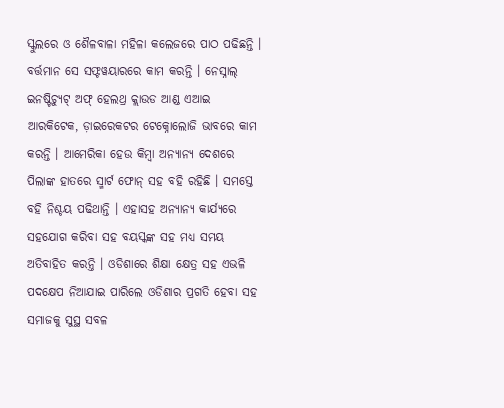ସ୍କୁଲରେ ଓ ଶୈଳବାଳା ମହିଳା କଲେଜରେ ପାଠ ପଢିଛନ୍ତି । ବର୍ତ୍ତମାନ ସେ ସଫ୍ଟୱୟାରରେ କାମ କରନ୍ତି । ନେସ୍ନାଲ୍ ଇନଷ୍ଟିଚ୍ୟୁଟ୍ ଅଫ୍ ହେଲଥ୍ର କ୍ଲାଉଡ ଆଣ୍ଡ ଏଆଇ ଆରକିଟେକ, ଡ଼ାଇରେକଟର ଟେକ୍ନୋଲୋଜି ଭାବରେ କାମ କରନ୍ତି । ଆମେରିକା ହେଉ କିମ୍ବା ଅନ୍ୟାନ୍ୟ ଦେଶରେ ପିଲାଙ୍କ ହାତରେ ସ୍ମାର୍ଟ ଫୋନ୍ ସହ ବହି ରହିଛି । ସମସ୍ତେ ବହି ନିଶ୍ଚୟ ପଢିଥାନ୍ତି । ଏହାସହ ଅନ୍ୟାନ୍ୟ କାର୍ଯ୍ୟରେ ସହଯୋଗ କରିବା ସହ ବୟସ୍କଙ୍କ ସହ ମଧ୍ୟ ସମୟ ଅତିବାହିତ କରନ୍ତି । ଓଡିଶାରେ ଶିକ୍ଷା କ୍ଷେତ୍ର ସହ ଏଭଳି ପଦକ୍ଷେପ ନିଆଯାଇ ପାରିଲେ ଓଡିଶାର ପ୍ରଗତି ହେବା ସହ ସମାଜକୁ ସୁସ୍ଥ ସବଳ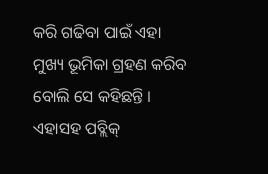କରି ଗଢିବା ପାଇଁ ଏହା ମୁଖ୍ୟ ଭୂମିକା ଗ୍ରହଣ କରିବ ବୋଲି ସେ କହିଛନ୍ତି । ଏହାସହ ପବ୍ଲିକ୍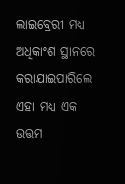ଲାଇବ୍ରେରୀ ମଧ୍ୟ ଅଧିକାଂଶ ସ୍ଥାନରେ କରାଯାଇପାରିଲେ ଏହା ମଧ୍ୟ ଏକ ଉତ୍ତମ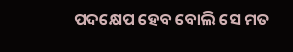ପଦକ୍ଷେପ ହେବ ବୋଲି ସେ ମତ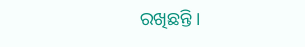ରଖିଛନ୍ତି ।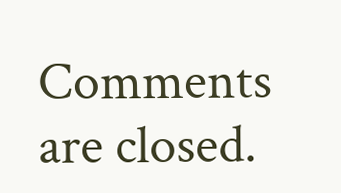Comments are closed.